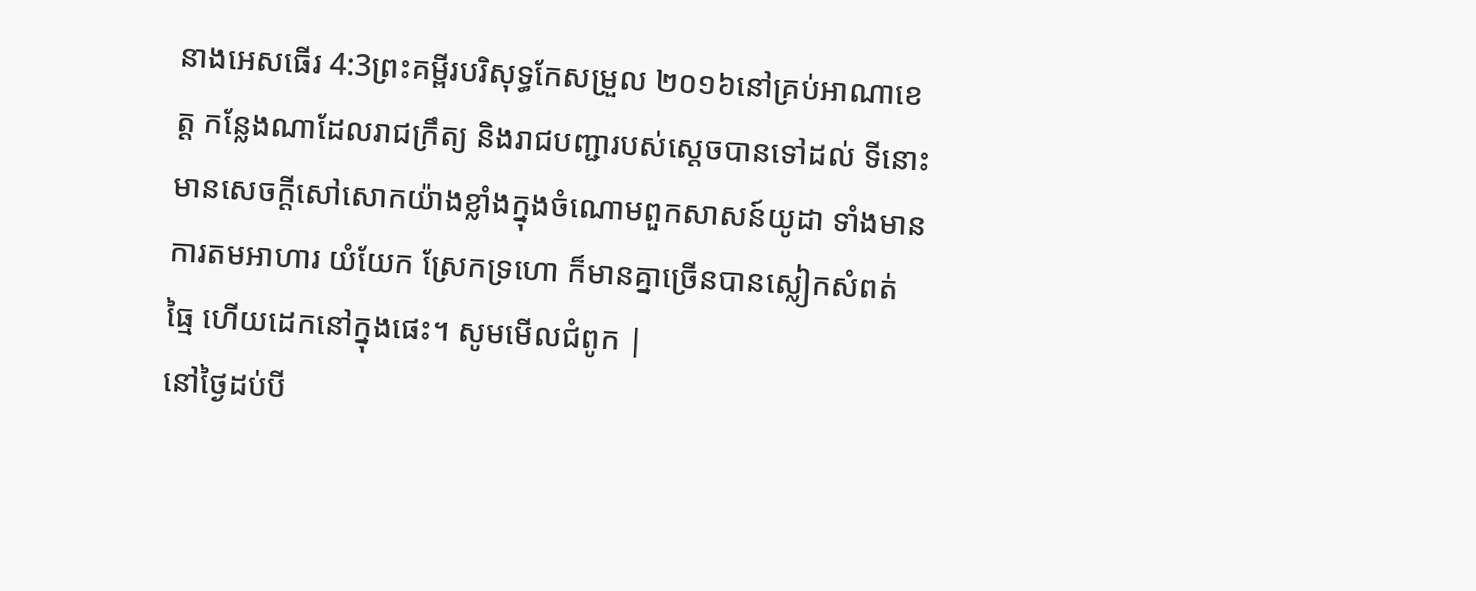នាងអេសធើរ 4:3ព្រះគម្ពីរបរិសុទ្ធកែសម្រួល ២០១៦នៅគ្រប់អាណាខេត្ត កន្លែងណាដែលរាជក្រឹត្យ និងរាជបញ្ជារបស់ស្តេចបានទៅដល់ ទីនោះមានសេចក្ដីសៅសោកយ៉ាងខ្លាំងក្នុងចំណោមពួកសាសន៍យូដា ទាំងមានការតមអាហារ យំយែក ស្រែកទ្រហោ ក៏មានគ្នាច្រើនបានស្លៀកសំពត់ធ្មៃ ហើយដេកនៅក្នុងផេះ។ សូមមើលជំពូក |
នៅថ្ងៃដប់បី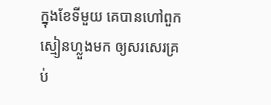ក្នុងខែទីមួយ គេបានហៅពួកស្មៀនហ្លួងមក ឲ្យសរសេរគ្រប់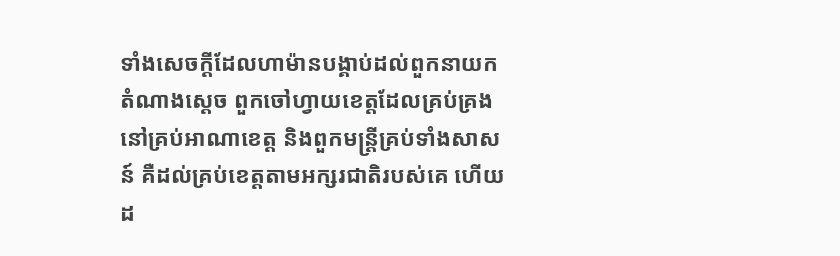ទាំងសេចក្ដីដែលហាម៉ានបង្គាប់ដល់ពួកនាយកតំណាងស្តេច ពួកចៅហ្វាយខេត្តដែលគ្រប់គ្រងនៅគ្រប់អាណាខេត្ត និងពួកមន្ត្រីគ្រប់ទាំងសាសន៍ គឺដល់គ្រប់ខេត្តតាមអក្សរជាតិរបស់គេ ហើយដ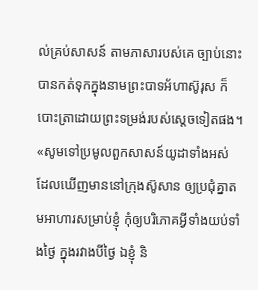ល់គ្រប់សាសន៍ តាមភាសារបស់គេ ច្បាប់នោះបានកត់ទុកក្នុងនាមព្រះបាទអ័ហាស៊ូរុស ក៏បោះត្រាដោយព្រះទម្រង់របស់ស្តេចទៀតផង។
«សូមទៅប្រមូលពួកសាសន៍យូដាទាំងអស់ ដែលឃើញមាននៅក្រុងស៊ូសាន ឲ្យប្រជុំគ្នាតមអាហារសម្រាប់ខ្ញុំ កុំឲ្យបរិភោគអ្វីទាំងយប់ទាំងថ្ងៃ ក្នុងរវាងបីថ្ងៃ ឯខ្ញុំ និ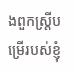ងពួកស្ត្រីបម្រើរបស់ខ្ញុំ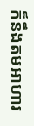ក៏នឹងតមអាហារ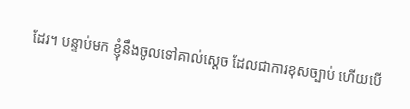ដែរ។ បន្ទាប់មក ខ្ញុំនឹងចូលទៅគាល់ស្តេច ដែលជាការខុសច្បាប់ ហើយបើ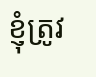ខ្ញុំត្រូវ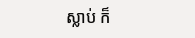ស្លាប់ ក៏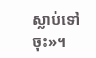ស្លាប់ទៅចុះ»។